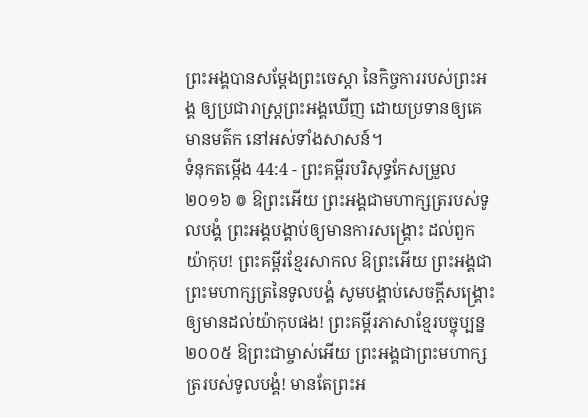ព្រះអង្គបានសម្ដែងព្រះចេស្តា នៃកិច្ចការរបស់ព្រះអង្គ ឲ្យប្រជារាស្ត្រព្រះអង្គឃើញ ដោយប្រទានឲ្យគេមានមត៌ក នៅអស់ទាំងសាសន៍។
ទំនុកតម្កើង 44:4 - ព្រះគម្ពីរបរិសុទ្ធកែសម្រួល ២០១៦ ៙ ឱព្រះអើយ ព្រះអង្គជាមហាក្សត្ររបស់ទូលបង្គំ ព្រះអង្គបង្គាប់ឲ្យមានការសង្គ្រោះ ដល់ពួកយ៉ាកុប! ព្រះគម្ពីរខ្មែរសាកល ឱព្រះអើយ ព្រះអង្គជាព្រះមហាក្សត្រនៃទូលបង្គំ សូមបង្គាប់សេចក្ដីសង្គ្រោះឲ្យមានដល់យ៉ាកុបផង! ព្រះគម្ពីរភាសាខ្មែរបច្ចុប្បន្ន ២០០៥ ឱព្រះជាម្ចាស់អើយ ព្រះអង្គជាព្រះមហាក្សត្ររបស់ទូលបង្គំ! មានតែព្រះអ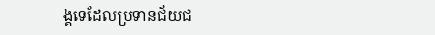ង្គទេដែលប្រទានជ័យជ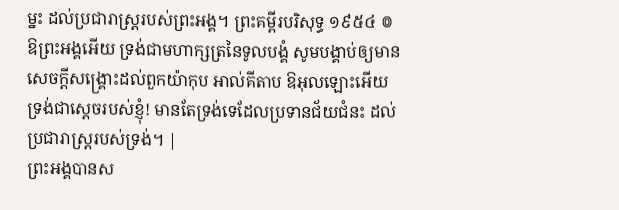ម្នះ ដល់ប្រជារាស្ដ្ររបស់ព្រះអង្គ។ ព្រះគម្ពីរបរិសុទ្ធ ១៩៥៤ ៙ ឱព្រះអង្គអើយ ទ្រង់ជាមហាក្សត្រនៃទូលបង្គំ សូមបង្គាប់ឲ្យមានសេចក្ដីសង្គ្រោះដល់ពួកយ៉ាកុប អាល់គីតាប ឱអុលឡោះអើយ ទ្រង់ជាស្តេចរបស់ខ្ញុំ! មានតែទ្រង់ទេដែលប្រទានជ័យជំនះ ដល់ប្រជារាស្ដ្ររបស់ទ្រង់។ |
ព្រះអង្គបានស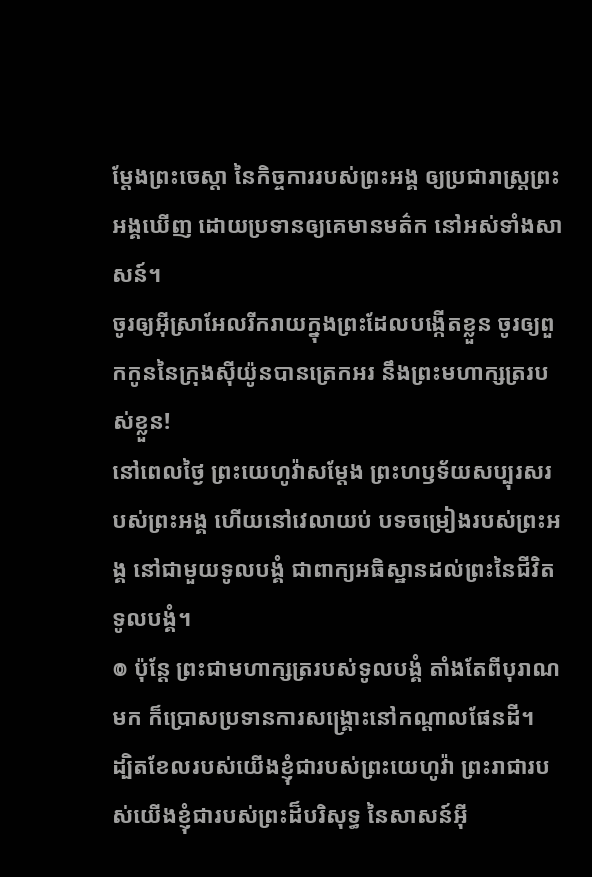ម្ដែងព្រះចេស្តា នៃកិច្ចការរបស់ព្រះអង្គ ឲ្យប្រជារាស្ត្រព្រះអង្គឃើញ ដោយប្រទានឲ្យគេមានមត៌ក នៅអស់ទាំងសាសន៍។
ចូរឲ្យអ៊ីស្រាអែលរីករាយក្នុងព្រះដែលបង្កើតខ្លួន ចូរឲ្យពួកកូននៃក្រុងស៊ីយ៉ូនបានត្រេកអរ នឹងព្រះមហាក្សត្ររបស់ខ្លួន!
នៅពេលថ្ងៃ ព្រះយេហូវ៉ាសម្ដែង ព្រះហឫទ័យសប្បុរសរបស់ព្រះអង្គ ហើយនៅវេលាយប់ បទចម្រៀងរបស់ព្រះអង្គ នៅជាមួយទូលបង្គំ ជាពាក្យអធិស្ឋានដល់ព្រះនៃជីវិតទូលបង្គំ។
៙ ប៉ុន្តែ ព្រះជាមហាក្សត្ររបស់ទូលបង្គំ តាំងតែពីបុរាណមក ក៏ប្រោសប្រទានការសង្គ្រោះនៅកណ្ដាលផែនដី។
ដ្បិតខែលរបស់យើងខ្ញុំជារបស់ព្រះយេហូវ៉ា ព្រះរាជារបស់យើងខ្ញុំជារបស់ព្រះដ៏បរិសុទ្ធ នៃសាសន៍អ៊ី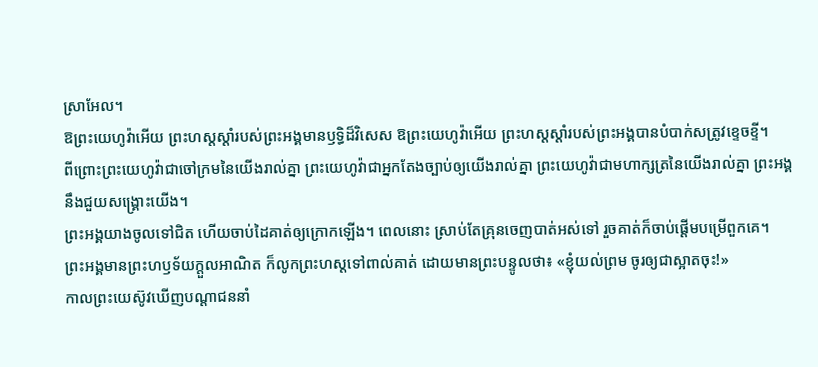ស្រាអែល។
ឱព្រះយេហូវ៉ាអើយ ព្រះហស្តស្តាំរបស់ព្រះអង្គមានឫទ្ធិដ៏វិសេស ឱព្រះយេហូវ៉ាអើយ ព្រះហស្តស្តាំរបស់ព្រះអង្គបានបំបាក់សត្រូវខ្ទេចខ្ទី។
ពីព្រោះព្រះយេហូវ៉ាជាចៅក្រមនៃយើងរាល់គ្នា ព្រះយេហូវ៉ាជាអ្នកតែងច្បាប់ឲ្យយើងរាល់គ្នា ព្រះយេហូវ៉ាជាមហាក្សត្រនៃយើងរាល់គ្នា ព្រះអង្គនឹងជួយសង្គ្រោះយើង។
ព្រះអង្គយាងចូលទៅជិត ហើយចាប់ដៃគាត់ឲ្យក្រោកឡើង។ ពេលនោះ ស្រាប់តែគ្រុនចេញបាត់អស់ទៅ រួចគាត់ក៏ចាប់ផ្ដើមបម្រើពួកគេ។
ព្រះអង្គមានព្រះហឫទ័យក្តួលអាណិត ក៏លូកព្រះហស្តទៅពាល់គាត់ ដោយមានព្រះបន្ទូលថា៖ «ខ្ញុំយល់ព្រម ចូរឲ្យជាស្អាតចុះ!»
កាលព្រះយេស៊ូវឃើញបណ្ដាជននាំ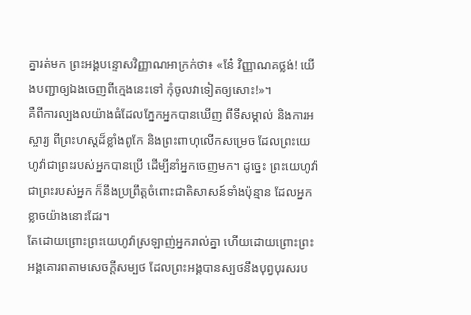គ្នារត់មក ព្រះអង្គបន្ទោសវិញ្ញាណអាក្រក់ថា៖ «នែ៎ វិញ្ញាណគថ្លង់! យើងបញ្ជាឲ្យឯងចេញពីក្មេងនេះទៅ កុំចូលវាទៀតឲ្យសោះ!»។
គឺពីការល្បងលយ៉ាងធំដែលភ្នែកអ្នកបានឃើញ ពីទីសម្គាល់ និងការអស្ចារ្យ ពីព្រះហស្តដ៏ខ្លាំងពូកែ និងព្រះពាហុលើកសម្រេច ដែលព្រះយេហូវ៉ាជាព្រះរបស់អ្នកបានប្រើ ដើម្បីនាំអ្នកចេញមក។ ដូច្នេះ ព្រះយេហូវ៉ាជាព្រះរបស់អ្នក ក៏នឹងប្រព្រឹត្តចំពោះជាតិសាសន៍ទាំងប៉ុន្មាន ដែលអ្នកខ្លាចយ៉ាងនោះដែរ។
តែដោយព្រោះព្រះយេហូវ៉ាស្រឡាញ់អ្នករាល់គ្នា ហើយដោយព្រោះព្រះអង្គគោរពតាមសេចក្ដីសម្បថ ដែលព្រះអង្គបានស្បថនឹងបុព្វបុរសរប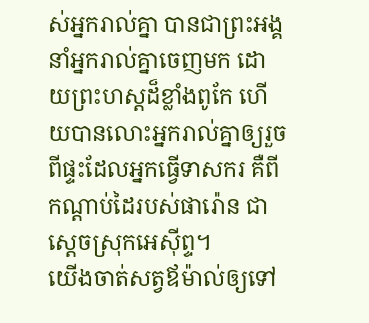ស់អ្នករាល់គ្នា បានជាព្រះអង្គនាំអ្នករាល់គ្នាចេញមក ដោយព្រះហស្តដ៏ខ្លាំងពូកែ ហើយបានលោះអ្នករាល់គ្នាឲ្យរួចពីផ្ទះដែលអ្នកធ្វើទាសករ គឺពីកណ្ដាប់ដៃរបស់ផារ៉ោន ជាស្តេចស្រុកអេស៊ីព្ទ។
យើងចាត់សត្វឪម៉ាល់ឲ្យទៅ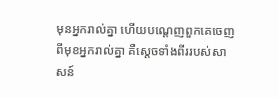មុនអ្នករាល់គ្នា ហើយបណ្តេញពួកគេចេញពីមុខអ្នករាល់គ្នា គឺស្តេចទាំងពីររបស់សាសន៍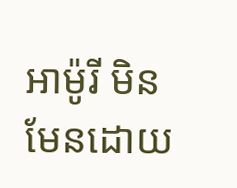អាម៉ូរី មិនមែនដោយ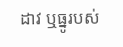ដាវ ឬធ្នូរបស់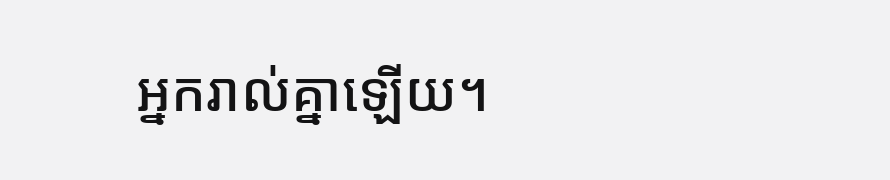អ្នករាល់គ្នាឡើយ។